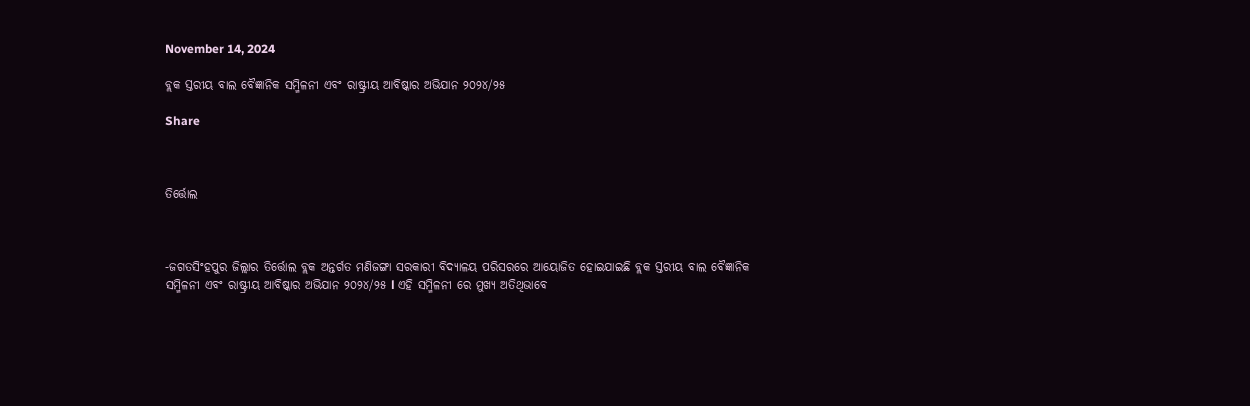November 14, 2024

ବ୍ଲକ ସ୍ତରୀୟ ବାଲ ବୈଜ୍ଞାନିକ ସମ୍ମିଳନୀ ଏବଂ ରାଷ୍ଟ୍ରୀୟ ଆବିଷ୍କାର ଅଭିଯାନ ୨୦୨୪/୨୫

Share



ତିର୍ତ୍ତୋଲ



-ଜଗତସିଂହପୁର ଜିଲ୍ଲାର ତିର୍ତ୍ତୋଲ ବ୍ଲକ ଅନ୍ତର୍ଗତ ମଣିଜଙ୍ଗା ସରକାରୀ ବିଦ୍ୟାଳୟ ପରିସରରେ ଆୟୋଜିତ ହୋଇଯାଇଛି ବ୍ଲକ ସ୍ତରୀୟ ବାଲ ବୈଜ୍ଞାନିକ ସମ୍ମିଳନୀ ଏବଂ ରାଷ୍ଟ୍ରୀୟ ଆବିଷ୍କାର ଅଭିଯାନ ୨୦୨୪/୨୫ l ଏହି ସମ୍ମିଳନୀ ରେ ମୁଖ୍ୟ ଅତିଥିଭାବେ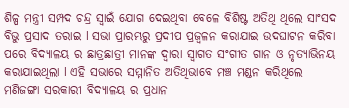ଶିଳ୍ପ ମନ୍ତ୍ରୀ ସମ୍ପଦ ଚନ୍ଦ୍ର ସ୍ୱାଇଁ ଯୋଗ ଦେଇଥିବା ବେଳେ ବିଶିଷ୍ଟ ଅତିଥି ଥିଲେ ସାଂସଦ ବିଭୁ ପ୍ରସାଦ ତରାଇ l ସଭା ପ୍ରାରମ୍ଭରୁ ପ୍ରଦୀପ ପ୍ରଜ୍ବଳନ କରାଯାଇ ଉଦଘାଟନ କରିବା ପରେ ବିଦ୍ୟାଳୟ ର ଛାତ୍ରଛାତ୍ରୀ ମାନଙ୍କ ଦ୍ୱାରା ସ୍ୱାଗତ ସଂଗୀତ ଗାନ ଓ ନୃତ୍ୟାଭିନୟ କରାଯାଇଥିଲା l ଏହି ସଭାରେ ସମ୍ମାନିତ ଅତିଥିଭାବେ ମଞ୍ଚ ମଣ୍ଡନ କରିଥିଲେ ମଣିଜଙ୍ଗା ସରକାରୀ ବିଦ୍ୟାଳୟ ର ପ୍ରଧାନ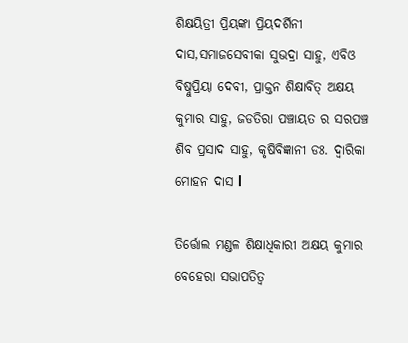ଶିକ୍ଷୟିତ୍ରୀ ପ୍ରିୟଙ୍କା ପ୍ରିୟଦର୍ଶିନୀ ଦାସ,ସମାଜସେବୀକା ସୁଭଦ୍ରା ସାହୁ, ଏବିଓ ବିଷ୍ନୁପ୍ରିୟା ଦେବୀ, ପ୍ରାକ୍ତନ ଶିକ୍ଷାବିତ୍ ଅକ୍ଷୟ କୁମାର ସାହୁ, ଜଡତିରା ପଞ୍ଚାୟତ ର ସରପଞ୍ଚ ଶିବ ପ୍ରସାଦ ସାହୁ, କୃଷିବିଜ୍ଞାନୀ ଡଃ. ଦ୍ୱାରିକା ମୋହନ ଦାସ l

ତିର୍ତ୍ତୋଲ ମଣ୍ଡଳ ଶିକ୍ଷାଧିକାରୀ ଅକ୍ଷୟ କୁମାର ବେହେରା ସଭାପତିତ୍ୱ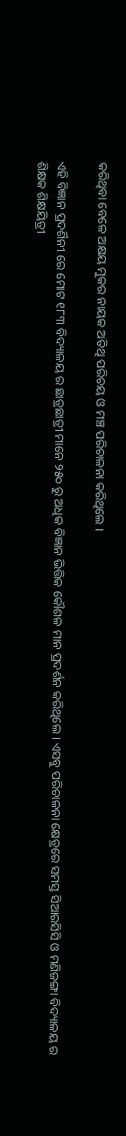କରିଥିବା ବେଳେ ଅକ୍ଷୟ ମୁକର ନାୟକ ଅତିଥି ପରିଚୟ ଓ ମଞ୍ଚ ପରିଚାଳନା କରିଥିଲେ ।

ଏହି ବିଜ୍ଞାନ ପ୍ରଦର୍ଶିନୀ ରେ ମୋଟ ୧୮୩ ବିଦ୍ୟାଳୟ ର ଛାତ୍ରଛାତ୍ରୀ ମାନେ ୨୫୦ ରୁ ଅଧିକ ବିଜ୍ଞାନ ଭିତ୍ତିକ କୌଶଳ ମାନ ପ୍ରଦର୍ଶନ କରିଥିଲେ । ଏସବୁ ପରିଚାଳନା କ୍ଷେତ୍ରରେ ସମସ୍ତ ସିଆରସିସି ଓ ମଣିଜଙ୍ଗା ବିଦ୍ୟାଳୟ ର ଶିକ୍ଷକ ଶିକ୍ଷୟିତ୍ରୀ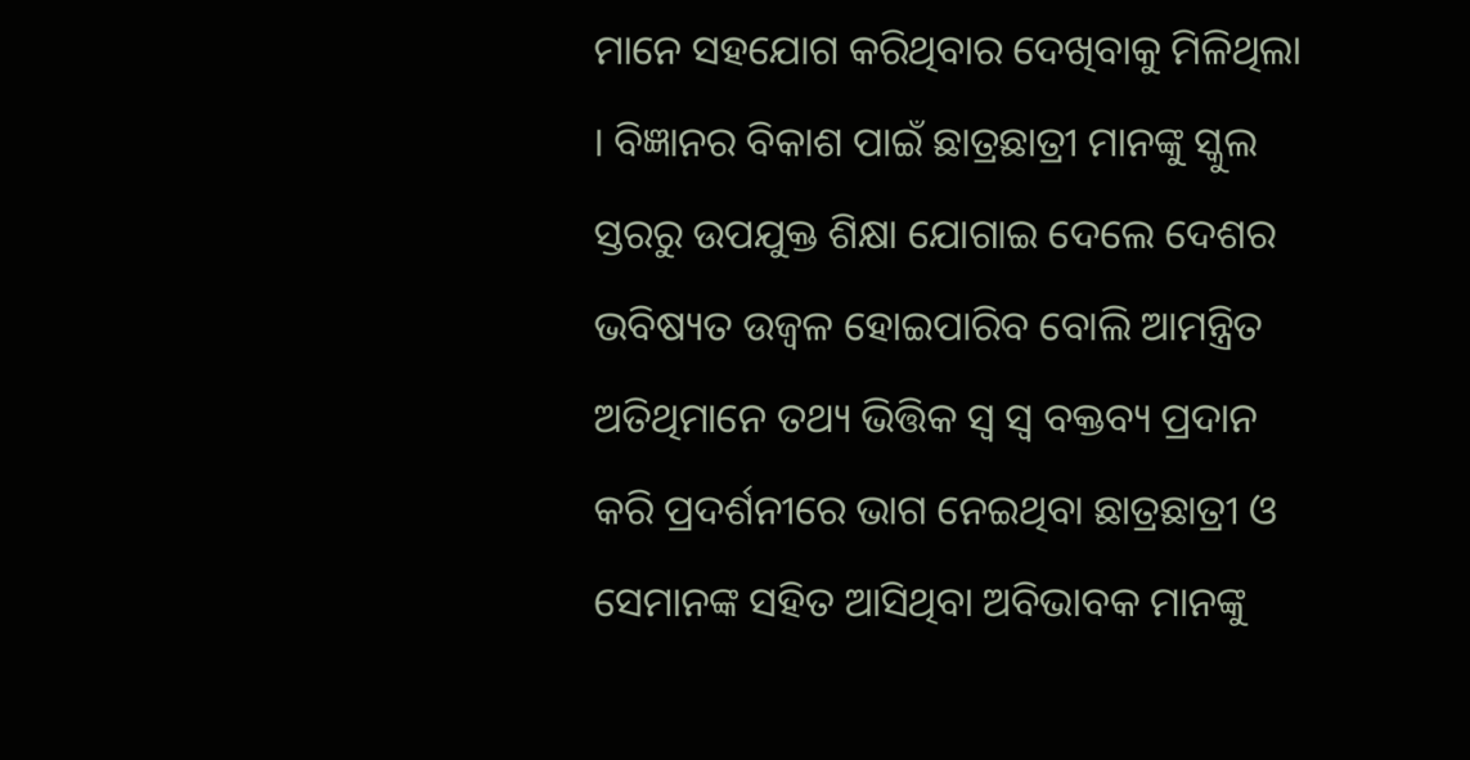ମାନେ ସହଯୋଗ କରିଥିବାର ଦେଖିବାକୁ ମିଳିଥିଲା । ବିଜ୍ଞାନର ବିକାଶ ପାଇଁ ଛାତ୍ରଛାତ୍ରୀ ମାନଙ୍କୁ ସ୍କୁଲ ସ୍ତରରୁ ଉପଯୁକ୍ତ ଶିକ୍ଷା ଯୋଗାଇ ଦେଲେ ଦେଶର ଭବିଷ୍ୟତ ଉଜ୍ବଳ ହୋଇପାରିବ ବୋଲି ଆମନ୍ତ୍ରିତ ଅତିଥିମାନେ ତଥ୍ୟ ଭିତ୍ତିକ ସ୍ୱ ସ୍ଵ ବକ୍ତବ୍ୟ ପ୍ରଦାନ କରି ପ୍ରଦର୍ଶନୀରେ ଭାଗ ନେଇଥିବା ଛାତ୍ରଛାତ୍ରୀ ଓ ସେମାନଙ୍କ ସହିତ ଆସିଥିବା ଅବିଭାବକ ମାନଙ୍କୁ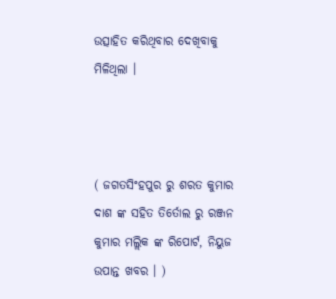ଉତ୍ସାହିତ କରିଥିବାର ଦେଖିବାକୁ ମିଳିଥିଲା ।



( ଜଗତସିଂହପୁର ରୁ ଶରତ କୁମାର ଦାଶ ଙ୍କ ସହିତ ତିର୍ତୋଲ ରୁ ରଞ୍ଜନ କୁମାର ମଲ୍ଲିକ ଙ୍କ ରିପୋର୍ଟ, ନିୟୁଜ ଉପାନ୍ତ ଖବର । )